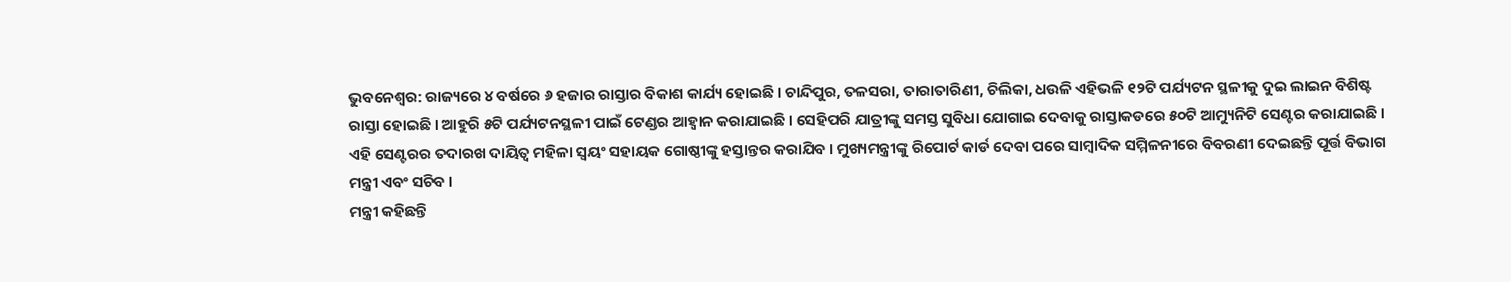ଭୁବନେଶ୍ବର: ରାଜ୍ୟରେ ୪ ବର୍ଷରେ ୬ ହଜାର ରାସ୍ତାର ବିକାଶ କାର୍ଯ୍ୟ ହୋଇଛି । ଚାନ୍ଦିପୁର, ତଳସରା, ତାରାତାରିଣୀ, ଚିଲିକା, ଧଉଳି ଏହିଭଳି ୧୨ଟି ପର୍ଯ୍ୟଟନ ସ୍ଥଳୀକୁ ଦୁଇ ଲାଇନ ବିଶିଷ୍ଟ ରାସ୍ତା ହୋଇଛି । ଆହୁରି ୫ଟି ପର୍ଯ୍ୟଟନସ୍ଥଳୀ ପାଇଁ ଟେଣ୍ଡର ଆହ୍ବାନ କରାଯାଇଛି । ସେହିପରି ଯାତ୍ରୀଙ୍କୁ ସମସ୍ତ ସୁବିଧା ଯୋଗାଇ ଦେବାକୁ ରାସ୍ତାକଡରେ ୫୦ଟି ଆମ୍ୟୁନିଟି ସେଣ୍ଟର କରାଯାଇଛି । ଏହି ସେଣ୍ଟରର ତଦାରଖ ଦାୟିତ୍ବ ମହିଳା ସ୍ବୟଂ ସହାୟକ ଗୋଷ୍ଠୀଙ୍କୁ ହସ୍ତାନ୍ତର କରାଯିବ । ମୁଖ୍ୟମନ୍ତ୍ରୀଙ୍କୁ ରିପୋର୍ଟ କାର୍ଡ ଦେବା ପରେ ସାମ୍ବାଦିକ ସମ୍ମିଳନୀରେ ବିବରଣୀ ଦେଇଛନ୍ତି ପୂର୍ତ୍ତ ବିଭାଗ ମନ୍ତ୍ରୀ ଏବଂ ସଚିବ ।
ମନ୍ତ୍ରୀ କହିଛନ୍ତି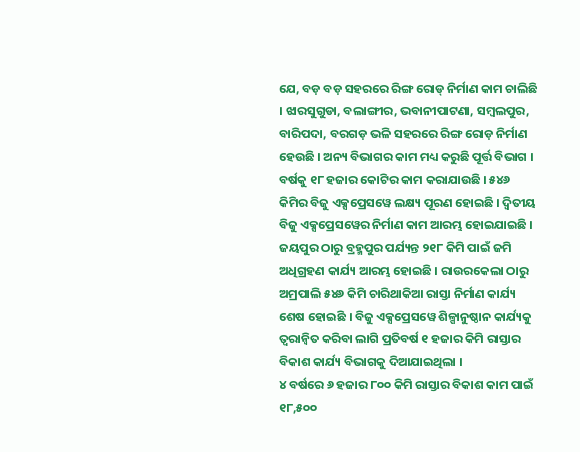ଯେ, ବଡ଼ ବଡ଼ ସହରରେ ରିଙ୍ଗ ରୋଡ୍ ନିର୍ମାଣ କାମ ଚାଲିଛି । ଝାରସୁଗୁଡା, ବଲାଙ୍ଗୀର, ଭବାନୀପାଟଣା, ସମ୍ବଲପୁର, ବାରିପଦା, ବରଗଡ଼ ଭଳି ସହରରେ ରିଙ୍ଗ ରୋଡ଼ ନିର୍ମାଣ ହେଉଛି । ଅନ୍ୟ ବିଭାଗର କାମ ମଧ୍ୟ କରୁଛି ପୂର୍ତ୍ତ ବିଭାଗ । ବର୍ଷକୁ ୧୮ ହଜାର କୋଟିର କାମ କରାଯାଉଛି । ୫୪୬ କିମିର ବିଜୁ ଏକ୍ସପ୍ରେସୱେ ଲକ୍ଷ୍ୟ ପୂରଣ ହୋଇଛି । ଦ୍ବିତୀୟ ବିଜୁ ଏକ୍ସପ୍ରେସୱେର ନିର୍ମାଣ କାମ ଆରମ୍ଭ ହୋଇଯାଇଛି । ଜୟପୁର ଠାରୁ ବ୍ରହ୍ମପୁର ପର୍ଯ୍ୟନ୍ତ ୨୧୮ କିମି ପାଇଁ ଜମି ଅଧିଗ୍ରହଣ କାର୍ଯ୍ୟ ଆରମ୍ଭ ହୋଇଛି । ରାଉରକେଲା ଠାରୁ ଅମ୍ରପାଲି ୫୪୬ କିମି ଚାରିଥାକିଆ ରାସ୍ତା ନିର୍ମାଣ କାର୍ଯ୍ୟ ଶେଷ ହୋଇଛି । ବିଜୁ ଏକ୍ସପ୍ରେସୱେ ଶିଳ୍ପାନୁଷ୍ଠାନ କାର୍ଯ୍ୟକୁ ତ୍ବରାନ୍ବିତ କରିବା ଲାଗି ପ୍ରତିବର୍ଷ ୧ ହଜାର କିମି ରାସ୍ତାର ବିକାଶ କାର୍ଯ୍ୟ ବିଭାଗକୁ ଦିଆଯାଇଥିଲା ।
୪ ବର୍ଷରେ ୬ ହଜାର ୮୦୦ କିମି ରାସ୍ତାର ବିକାଶ କାମ ପାଇଁ ୧୮,୫୦୦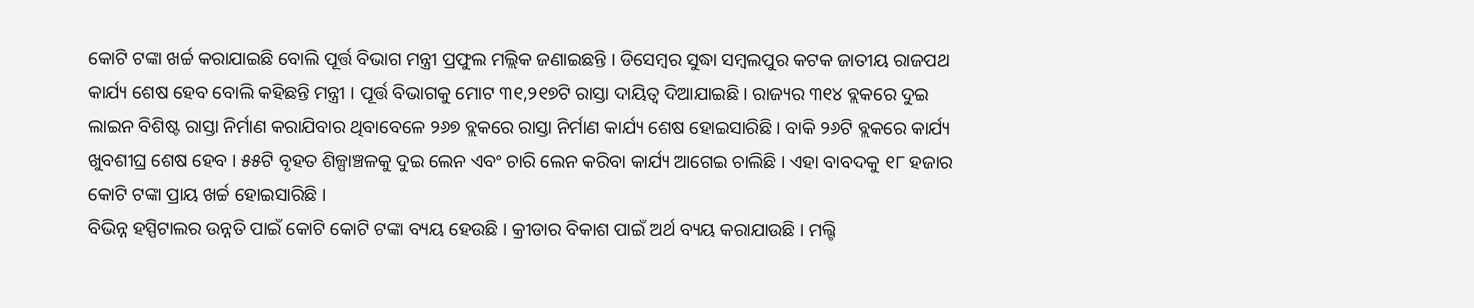କୋଟି ଟଙ୍କା ଖର୍ଚ୍ଚ କରାଯାଇଛି ବୋଲି ପୂର୍ତ୍ତ ବିଭାଗ ମନ୍ତ୍ରୀ ପ୍ରଫୁଲ ମଲ୍ଲିକ ଜଣାଇଛନ୍ତି । ଡିସେମ୍ବର ସୁଦ୍ଧା ସମ୍ବଲପୁର କଟକ ଜାତୀୟ ରାଜପଥ କାର୍ଯ୍ୟ ଶେଷ ହେବ ବୋଲି କହିଛନ୍ତି ମନ୍ତ୍ରୀ । ପୂର୍ତ୍ତ ବିଭାଗକୁ ମୋଟ ୩୧,୨୧୭ଟି ରାସ୍ତା ଦାୟିତ୍ବ ଦିଆଯାଇଛି । ରାଜ୍ୟର ୩୧୪ ବ୍ଲକରେ ଦୁଇ ଲାଇନ ବିଶିଷ୍ଟ ରାସ୍ତା ନିର୍ମାଣ କରାଯିବାର ଥିବାବେଳେ ୨୬୭ ବ୍ଲକରେ ରାସ୍ତା ନିର୍ମାଣ କାର୍ଯ୍ୟ ଶେଷ ହୋଇସାରିଛି । ବାକି ୨୬ଟି ବ୍ଲକରେ କାର୍ଯ୍ୟ ଖୁବଶୀଘ୍ର ଶେଷ ହେବ । ୫୫ଟି ବୃହତ ଶିଳ୍ପାଞ୍ଚଳକୁ ଦୁଇ ଲେନ ଏବଂ ଚାରି ଲେନ କରିବା କାର୍ଯ୍ୟ ଆଗେଇ ଚାଲିଛି । ଏହା ବାବଦକୁ ୧୮ ହଜାର କୋଟି ଟଙ୍କା ପ୍ରାୟ ଖର୍ଚ୍ଚ ହୋଇସାରିଛି ।
ବିଭିନ୍ନ ହସ୍ପିଟାଲର ଉନ୍ନତି ପାଇଁ କୋଟି କୋଟି ଟଙ୍କା ବ୍ୟୟ ହେଉଛି । କ୍ରୀଡାର ବିକାଶ ପାଇଁ ଅର୍ଥ ବ୍ୟୟ କରାଯାଉଛି । ମଲ୍ଟି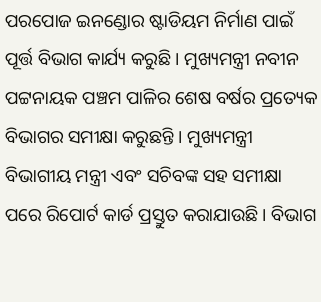ପରପୋଜ ଇନଣ୍ଡୋର ଷ୍ଟାଡିୟମ ନିର୍ମାଣ ପାଇଁ ପୂର୍ତ୍ତ ବିଭାଗ କାର୍ଯ୍ୟ କରୁଛି । ମୁଖ୍ୟମନ୍ତ୍ରୀ ନବୀନ ପଟ୍ଟନାୟକ ପଞ୍ଚମ ପାଳିର ଶେଷ ବର୍ଷର ପ୍ରତ୍ୟେକ ବିଭାଗର ସମୀକ୍ଷା କରୁଛନ୍ତି । ମୁଖ୍ୟମନ୍ତ୍ରୀ ବିଭାଗୀୟ ମନ୍ତ୍ରୀ ଏବଂ ସଚିବଙ୍କ ସହ ସମୀକ୍ଷା ପରେ ରିପୋର୍ଟ କାର୍ଡ ପ୍ରସ୍ତୁତ କରାଯାଉଛି । ବିଭାଗ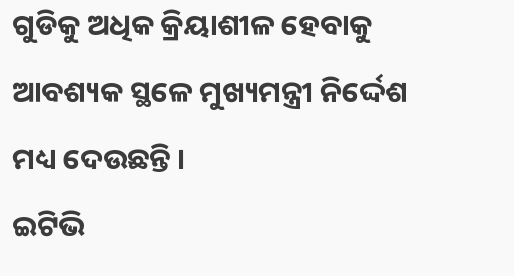ଗୁଡିକୁ ଅଧିକ କ୍ରିୟାଶୀଳ ହେବାକୁ ଆବଶ୍ୟକ ସ୍ଥଳେ ମୁଖ୍ୟମନ୍ତ୍ରୀ ନିର୍ଦ୍ଦେଶ ମଧ୍ୟ ଦେଉଛନ୍ତି ।
ଇଟିଭି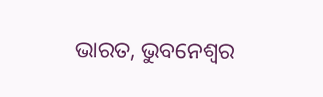ଭାରତ, ଭୁବନେଶ୍ବର